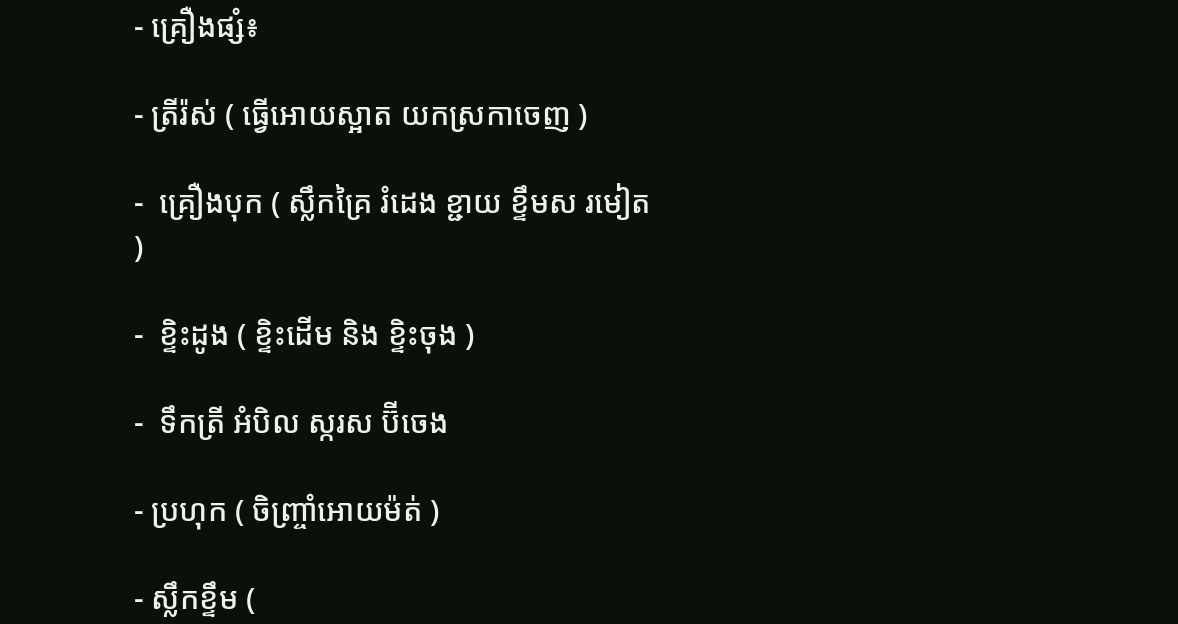- គ្រឿងផ្សំ៖

- ត្រីរ៉ស់ ( ធ្វើអោយស្អាត យកស្រកាចេញ )

-  គ្រឿងបុក ( ស្លឹកគ្រៃ រំដេង ខ្ជាយ ខ្ទឹមស រមៀត )

-  ខ្ទិះដូង ( ខ្ទិះដើម និង ខ្ទិះចុង )

-  ទឹកត្រី អំបិល ស្ករស ប៊ីចេង

- ប្រហុក ( ចិញ្ច្រាំអោយម៉ត់ )

- ស្លឹកខ្ទឹម (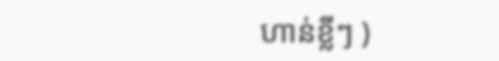ហាន់ខ្លីៗ )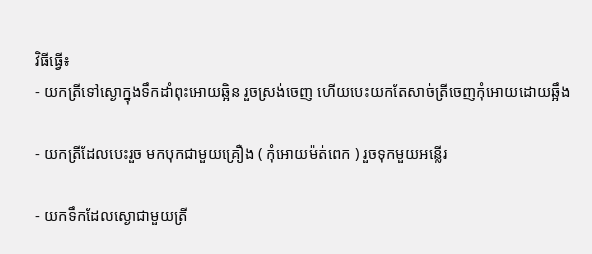វិធីធ្វើ៖
- យកត្រីទៅស្ងោក្នុងទឹកដាំពុះអោយឆ្អិន រួចស្រង់ចេញ ហើយបេះយកតែសាច់ត្រីចេញកុំអោយដោយឆ្អឹង

- យកត្រីដែលបេះរួច មកបុកជាមួយគ្រឿង ( កុំអោយម៉ត់ពេក ) រួចទុកមួយអន្លើរ

- យកទឹកដែលស្ងោជាមួយត្រី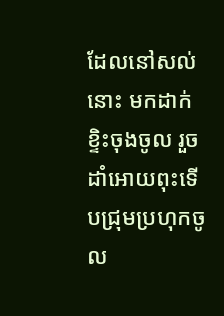ដែលនៅសល់នោះ មកដាក់ខ្ទិះចុងចូល រួចដាំអោយពុះទើបជ្រុមប្រហុកចូល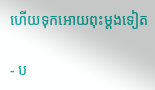ហើយទុកអោយពុះម្ដងទៀត

- ប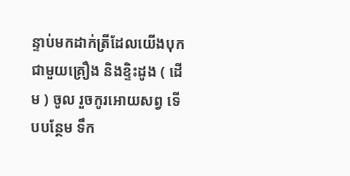ន្ទាប់មកដាក់ត្រីដែលយើងបុកជាមួយគ្រឿង និងខ្ទិះដូង ( ដើម ) ចូល រួចកូរអោយសព្វ ទើបបន្ថែម ទឹក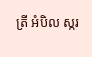ត្រី អំបិល ស្ករ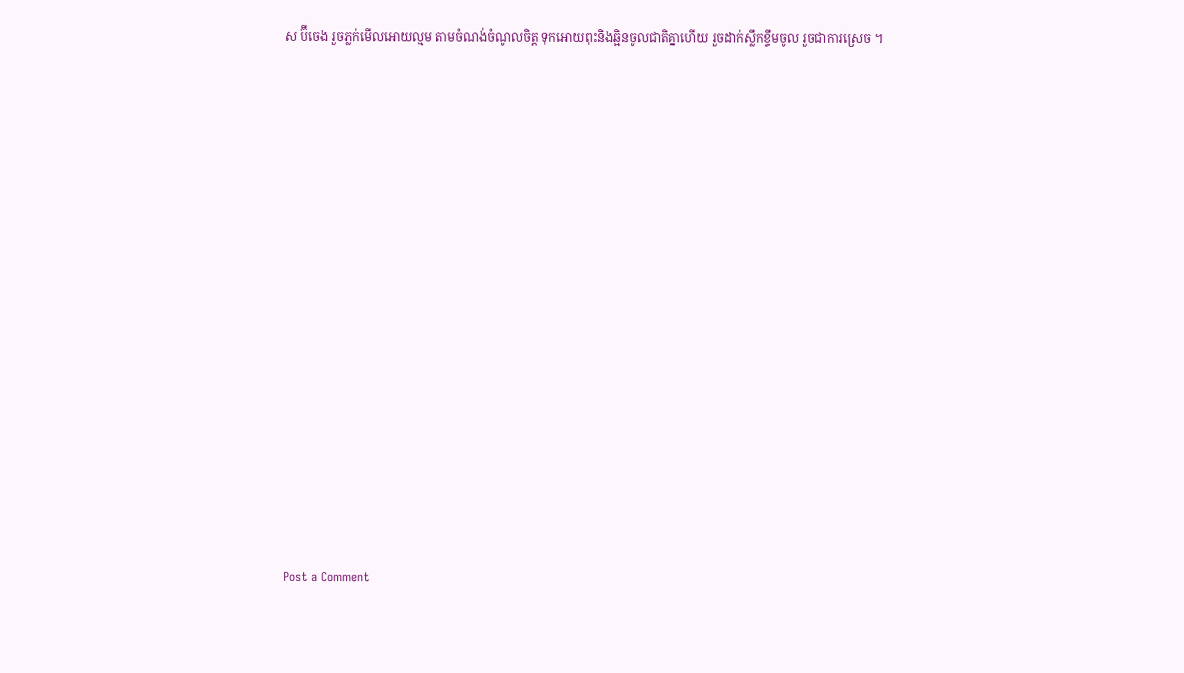ស ប៊ីចេង រួចភ្លក់មើលអោយល្មម តាមចំណង់ចំណូលចិត្ត ទុកអោយពុះនិងឆ្អិនចូលជាតិគ្នាហើយ រួចដាក់ស្លឹកខ្ទឹមចូល រួចជាការស្រេច ។















Post a Comment